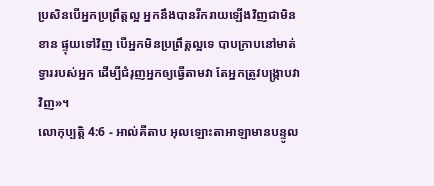ប្រសិនបើអ្នកប្រព្រឹត្តល្អ អ្នកនឹងបានរីករាយឡើងវិញជាមិនខាន ផ្ទុយទៅវិញ បើអ្នកមិនប្រព្រឹត្តល្អទេ បាបក្រាបនៅមាត់ទ្វាររបស់អ្នក ដើម្បីជំរុញអ្នកឲ្យធ្វើតាមវា តែអ្នកត្រូវបង្ក្រាបវាវិញ»។
លោកុប្បត្តិ 4:6 - អាល់គីតាប អុលឡោះតាអាឡាមានបន្ទូល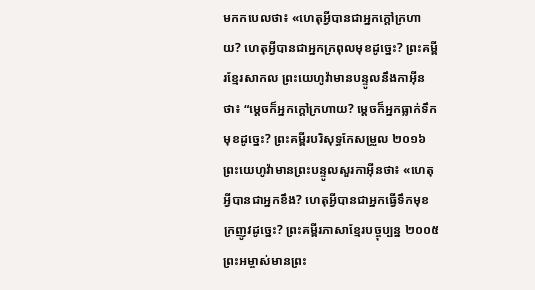មកកបេលថា៖ «ហេតុអ្វីបានជាអ្នកក្តៅក្រហាយ? ហេតុអ្វីបានជាអ្នកក្រពុលមុខដូច្នេះ? ព្រះគម្ពីរខ្មែរសាកល ព្រះយេហូវ៉ាមានបន្ទូលនឹងកាអ៊ីនថា៖ “ម្ដេចក៏អ្នកក្ដៅក្រហាយ? ម្ដេចក៏អ្នកធ្លាក់ទឹកមុខដូច្នេះ? ព្រះគម្ពីរបរិសុទ្ធកែសម្រួល ២០១៦ ព្រះយេហូវ៉ាមានព្រះបន្ទូលសួរកាអ៊ីនថា៖ «ហេតុអ្វីបានជាអ្នកខឹង? ហេតុអ្វីបានជាអ្នកធ្វើទឹកមុខក្រញូវដូច្នេះ? ព្រះគម្ពីរភាសាខ្មែរបច្ចុប្បន្ន ២០០៥ ព្រះអម្ចាស់មានព្រះ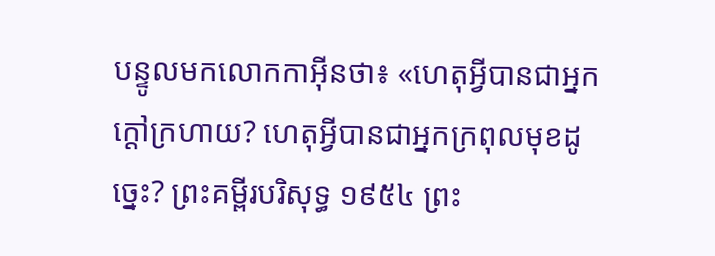បន្ទូលមកលោកកាអ៊ីនថា៖ «ហេតុអ្វីបានជាអ្នកក្ដៅក្រហាយ? ហេតុអ្វីបានជាអ្នកក្រពុលមុខដូច្នេះ? ព្រះគម្ពីរបរិសុទ្ធ ១៩៥៤ ព្រះ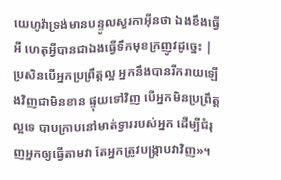យេហូវ៉ាទ្រង់មានបន្ទូលសួរកាអ៊ីនថា ឯងខឹងធ្វើអី ហេតុអ្វីបានជាឯងធ្វើទឹកមុខក្រញូវដូច្នេះ |
ប្រសិនបើអ្នកប្រព្រឹត្តល្អ អ្នកនឹងបានរីករាយឡើងវិញជាមិនខាន ផ្ទុយទៅវិញ បើអ្នកមិនប្រព្រឹត្តល្អទេ បាបក្រាបនៅមាត់ទ្វាររបស់អ្នក ដើម្បីជំរុញអ្នកឲ្យធ្វើតាមវា តែអ្នកត្រូវបង្ក្រាបវាវិញ»។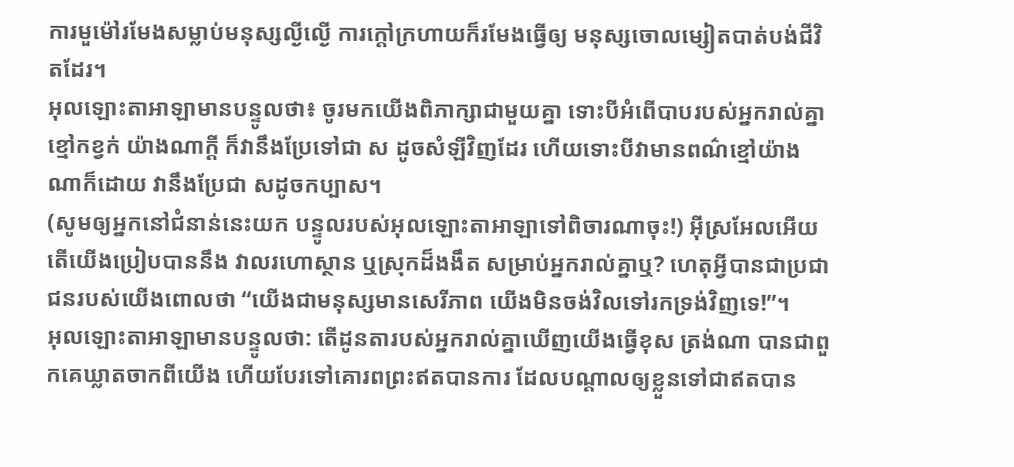ការមួម៉ៅរមែងសម្លាប់មនុស្សល្ងីល្ងើ ការក្ដៅក្រហាយក៏រមែងធ្វើឲ្យ មនុស្សចោលម្សៀតបាត់បង់ជីវិតដែរ។
អុលឡោះតាអាឡាមានបន្ទូលថា៖ ចូរមកយើងពិភាក្សាជាមួយគ្នា ទោះបីអំពើបាបរបស់អ្នករាល់គ្នាខ្មៅកខ្វក់ យ៉ាងណាក្ដី ក៏វានឹងប្រែទៅជា ស ដូចសំឡីវិញដែរ ហើយទោះបីវាមានពណ៌ខ្មៅយ៉ាងណាក៏ដោយ វានឹងប្រែជា សដូចកប្បាស។
(សូមឲ្យអ្នកនៅជំនាន់នេះយក បន្ទូលរបស់អុលឡោះតាអាឡាទៅពិចារណាចុះ!) អ៊ីស្រអែលអើយ តើយើងប្រៀបបាននឹង វាលរហោស្ថាន ឬស្រុកដ៏ងងឹត សម្រាប់អ្នករាល់គ្នាឬ? ហេតុអ្វីបានជាប្រជាជនរបស់យើងពោលថា “យើងជាមនុស្សមានសេរីភាព យើងមិនចង់វិលទៅរកទ្រង់វិញទេ!”។
អុលឡោះតាអាឡាមានបន្ទូលថា: តើដូនតារបស់អ្នករាល់គ្នាឃើញយើងធ្វើខុស ត្រង់ណា បានជាពួកគេឃ្លាតចាកពីយើង ហើយបែរទៅគោរពព្រះឥតបានការ ដែលបណ្តាលឲ្យខ្លួនទៅជាឥតបាន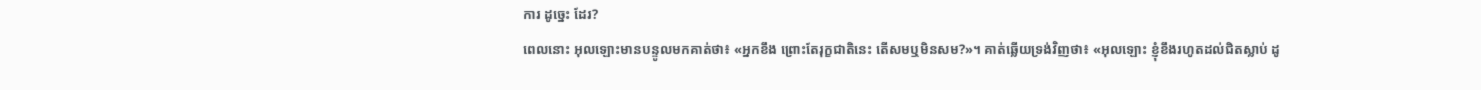ការ ដូច្នេះ ដែរ?
ពេលនោះ អុលឡោះមានបន្ទូលមកគាត់ថា៖ «អ្នកខឹង ព្រោះតែរុក្ខជាតិនេះ តើសមឬមិនសម?»។ គាត់ឆ្លើយទ្រង់វិញថា៖ «អុលឡោះ ខ្ញុំខឹងរហូតដល់ជិតស្លាប់ ដូ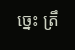ច្នេះ ត្រឹ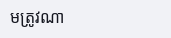មត្រូវណា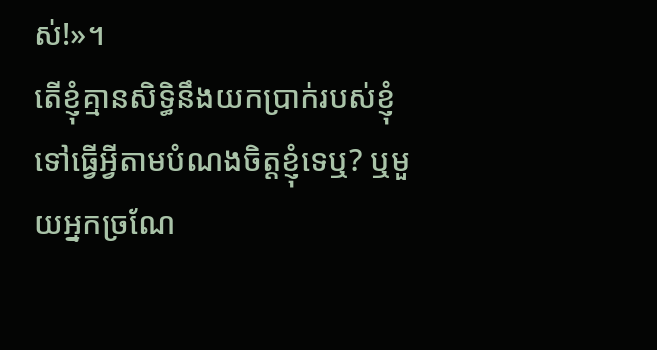ស់!»។
តើខ្ញុំគ្មានសិទ្ធិនឹងយកប្រាក់របស់ខ្ញុំ ទៅធ្វើអ្វីតាមបំណងចិត្ដខ្ញុំទេឬ? ឬមួយអ្នកច្រណែ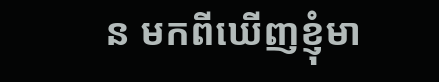ន មកពីឃើញខ្ញុំមា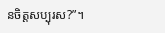នចិត្ដសប្បុរស?”។